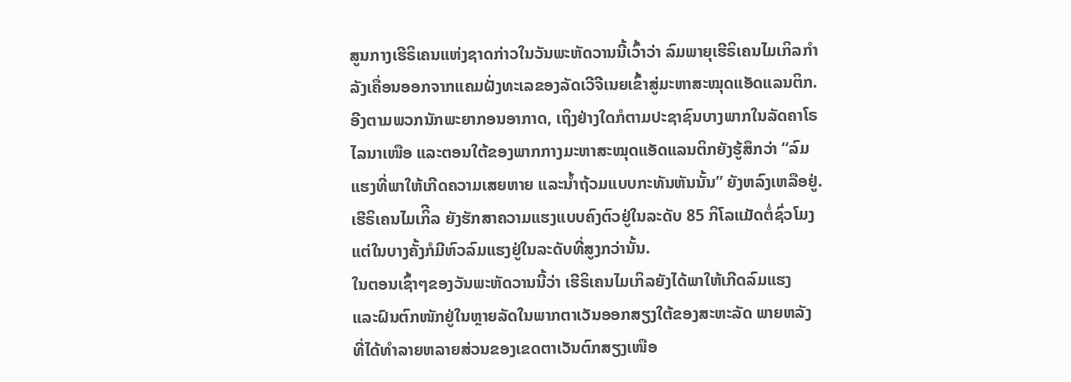ສູນກາງເຮີຣິເຄນແຫ່ງຊາດກ່າວໃນວັນພະຫັດວານນີ້ເວົ້າວ່າ ລົມພາຍຸເຮີຣິເຄນໄມເກິລກຳ
ລັງເຄື່ອນອອກຈາກແຄມຝັ່ງທະເລຂອງລັດເວີຈີເນຍເຂົ້າສູ່ມະຫາສະໝຸດແອັດແລນຕິກ.
ອີງຕາມພວກນັກພະຍາກອນອາກາດ, ເຖິງຢ່າງໃດກໍຕາມປະຊາຊົນບາງພາກໃນລັດຄາໂຣ
ໄລນາເໜືອ ແລະຕອນໃຕ້ຂອງພາກກາງມະຫາສະໝຸດແອັດແລນຕິກຍັງຮູ້ສຶກວ່າ “ລົມ
ແຮງທີ່ພາໃຫ້ເກີດຄວາມເສຍຫາຍ ແລະນ້ຳຖ້ວມແບບກະທັນຫັນນັ້ນ” ຍັງຫລົງເຫລືອຢູ່.
ເຮີຣິເຄນໄມເກິີລ ຍັງຮັກສາຄວາມແຮງແບບຄົງຕົວຢູ່ໃນລະດັບ 85 ກິໂລແມັດຕໍ່ຊົ່ວໂມງ
ແຕ່ໃນບາງຄັ້ງກໍມີຫົວລົມແຮງຢູ່ໃນລະດັບທີ່ສູງກວ່ານັ້ນ.
ໃນຕອນເຊົ້າໆຂອງວັນພະຫັດວານນີ້ວ່າ ເຮີຣິເຄນໄມເກິລຍັງໄດ້ພາໃຫ້ເກີດລົມແຮງ
ແລະຝົນຕົກໜັກຢູ່ໃນຫຼາຍລັດໃນພາກຕາເວັນອອກສຽງໃຕ້ຂອງສະຫະລັດ ພາຍຫລັງ
ທີ່ໄດ້ທຳລາຍຫລາຍສ່ວນຂອງເຂດຕາເວັນຕົກສຽງເໜືອ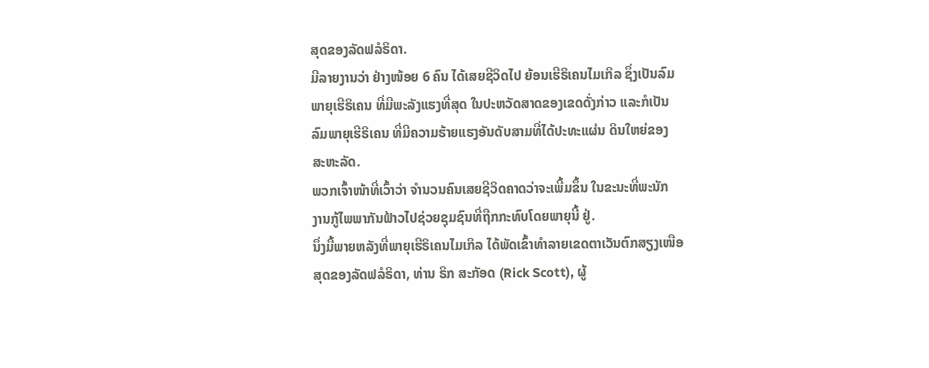ສຸດຂອງລັດຟລໍຣິດາ.
ມີລາຍງານວ່າ ຢ່າງໜ້ອຍ 6 ຄົນ ໄດ້ເສຍຊີວິດໄປ ຍ້ອນເຮີຣິເຄນໄມເກິລ ຊຶ່ງເປັນລົມ
ພາຍຸເຮີຣິເຄນ ທີ່ມີພະລັງແຮງທີ່ສຸດ ໃນປະຫວັດສາດຂອງເຂດດັ່ງກ່າວ ແລະກໍເປັນ
ລົມພາຍຸເຮີຣິເຄນ ທີ່ມີຄວາມຮ້າຍແຮງອັນດັບສາມທີ່ໄດ້ປະທະແຜ່ນ ດິນໃຫຍ່ຂອງ
ສະຫະລັດ.
ພວກເຈົ້າໜ້າທີ່ເວົ້າວ່າ ຈຳນວນຄົນເສຍຊີວິດຄາດວ່າຈະເພີ້ມຂຶ້ນ ໃນຂະນະທີ່ພະນັກ
ງານກູ້ໄພພາກັນຟ້າວໄປຊ່ວຍຊຸມຊົນທີ່ຖືກກະທົບໂດຍພາຍຸນີ້ ຢູ່.
ນຶ່ງມື້ພາຍຫລັງທີ່ພາຍຸເຮີຣິເຄນໄມເກິລ ໄດ້ພັດເຂົ້າທຳລາຍເຂດຕາເວັນຕົກສຽງເໜືອ
ສຸດຂອງລັດຟລໍຣິດາ, ທ່ານ ຣິກ ສະກັອດ (Rick Scott), ຜູ້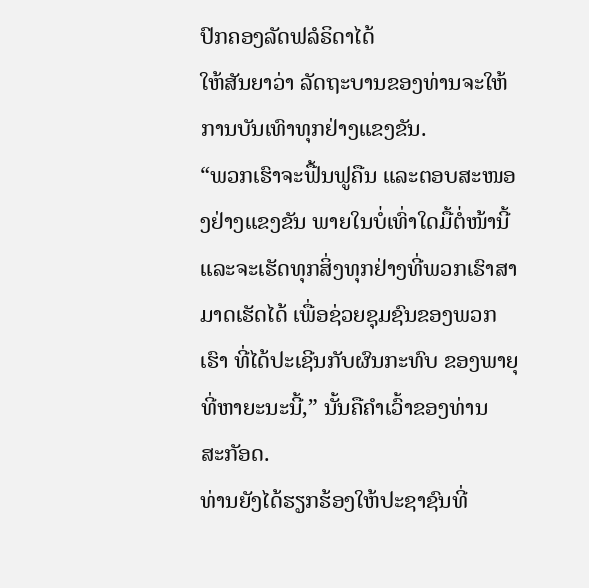ປົກຄອງລັດຟລໍຣິດາໄດ້
ໃຫ້ສັນຍາວ່າ ລັດຖະບານຂອງທ່ານຈະໃຫ້ການບັນເທົາທຸກຢ່າງແຂງຂັນ.
“ພວກເຮົາຈະຟື້ນຟູຄືນ ແລະຕອບສະໜອງຢ່າງແຂງຂັນ ພາຍໃນບໍ່ເທົ່າໃດມື້ຕໍ່ໜ້ານີ້
ແລະຈະເຮັດທຸກສິ່ງທຸກຢ່າງທີ່ພວກເຮົາສາມາດເຮັດໄດ້ ເພື່ອຊ່ວຍຊຸມຊົນຂອງພວກ
ເຮົາ ທີ່ໄດ້ປະເຊີນກັບຜົນກະທົບ ຂອງພາຍຸທີ່ຫາຍະນະນີ້,” ນັ້ນຄືຄຳເວົ້າຂອງທ່ານ
ສະກັອດ.
ທ່ານຍັງໄດ້ຮຽກຮ້ອງໃຫ້ປະຊາຊົນທີ່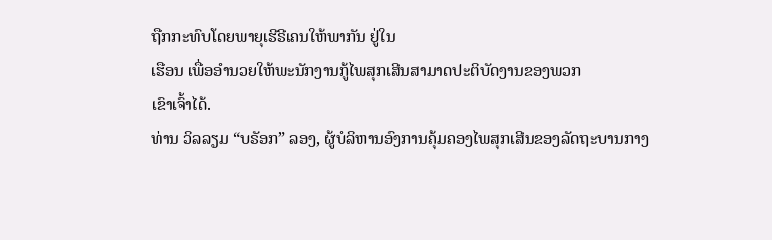ຖືກກະທົບໂດຍພາຍຸເຮີຣີເຄນໃຫ້ພາກັນ ຢູ່ໃນ
ເຮືອນ ເພື່ອອຳນວຍໃຫ້ພະນັກງານກູ້ໄພສຸກເສີນສາມາດປະຕິບັດງານຂອງພວກ
ເຂົາເຈົ້າໄດ້.
ທ່ານ ວິລລຽມ “ບຣັອກ” ລອງ, ຜູ້ບໍລິຫານອົງການຄຸ້ມຄອງໄພສຸກເສີນຂອງລັດຖະບານກາງ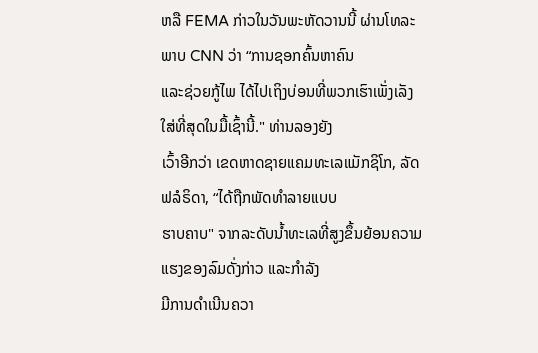ຫລື FEMA ກ່າວໃນວັນພະຫັດວານນີ້ ຜ່ານໂທລະພາບ CNN ວ່າ “ການຊອກຄົ້ນຫາຄົນ
ແລະຊ່ວຍກູ້ໄພ ໄດ້ໄປເຖິງບ່ອນທີ່ພວກເຮົາເພັ່ງເລັງ ໃສ່ທີ່ສຸດໃນມື້ເຊົ້ານີ້." ທ່ານລອງຍັງ
ເວົ້າອີກວ່າ ເຂດຫາດຊາຍແຄມທະເລແມັກຊິໂກ, ລັດຟລໍຣິດາ, “ໄດ້ຖືກພັດທຳລາຍແບບ
ຮາບຄາບ" ຈາກລະດັບນ້ຳທະເລທີ່ສູງຂຶ້ນຍ້ອນຄວາມແຮງຂອງລົມດັ່ງກ່າວ ແລະກຳລັງ
ມີການດຳເນີນຄວາ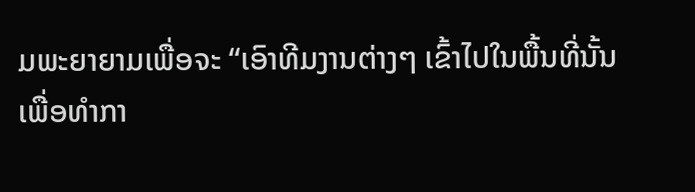ມພະຍາຍາມເພື່ອຈະ “ເອົາທີມງານຕ່າງໆ ເຂົ້າໄປໃນພື້ນທີ່ນັ້ນ
ເພື່ອທຳກາ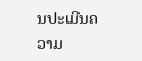ນປະເມີນຄວາມ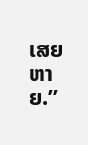ເສຍຫາຍ.”